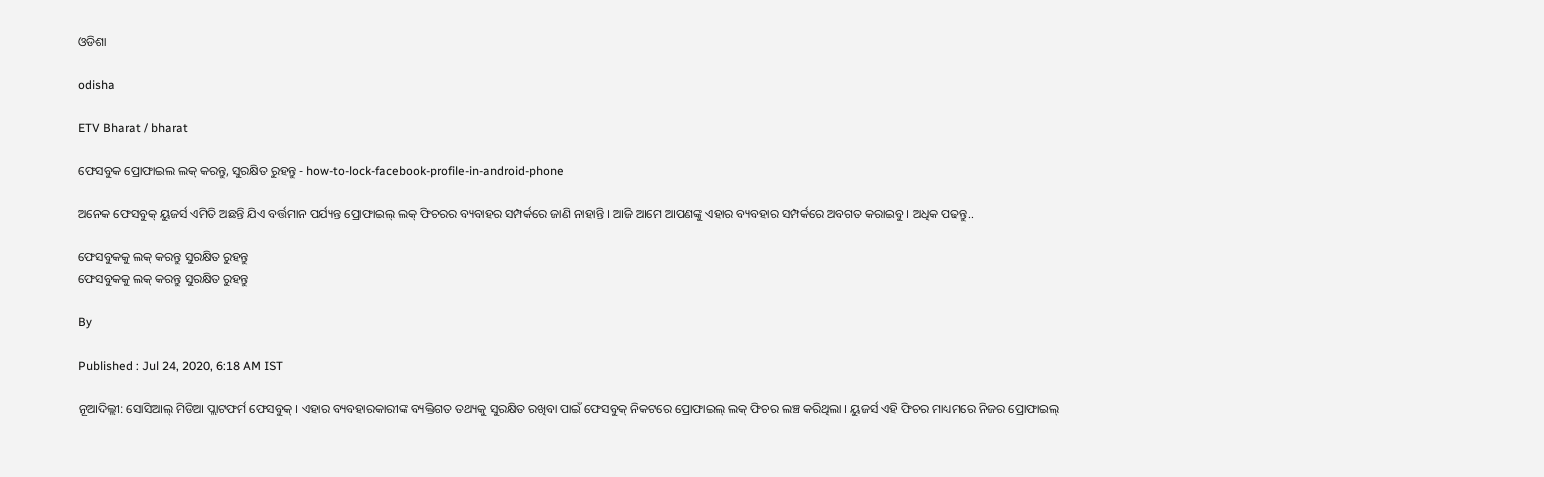ଓଡିଶା

odisha

ETV Bharat / bharat

ଫେସବୁକ ପ୍ରୋଫାଇଲ ଲକ୍ କରନ୍ତୁ, ସୁରକ୍ଷିତ ରୁହନ୍ତୁ - how-to-lock-facebook-profile-in-android-phone

ଅନେକ ଫେସବୁକ୍ ୟୁଜର୍ସ ଏମିତି ଅଛନ୍ତି ଯିଏ ବର୍ତ୍ତମାନ ପର୍ଯ୍ୟନ୍ତ ପ୍ରୋଫାଇଲ୍ ଲକ୍ ଫିଚରର ବ୍ୟବାହର ସମ୍ପର୍କରେ ଜାଣି ନାହାନ୍ତି । ଆଜି ଆମେ ଆପଣଙ୍କୁ ଏହାର ବ୍ୟବହାର ସମ୍ପର୍କରେ ଅବଗତ କରାଇବୁ । ଅଧିକ ପଢନ୍ତୁ..

ଫେସବୁକକୁ ଲକ୍ କରନ୍ତୁ ସୁରକ୍ଷିତ ରୁହନ୍ତୁ
ଫେସବୁକକୁ ଲକ୍ କରନ୍ତୁ ସୁରକ୍ଷିତ ରୁହନ୍ତୁ

By

Published : Jul 24, 2020, 6:18 AM IST

ନୂଆଦିଲ୍ଲୀ: ସୋସିଆଲ୍ ମିଡିଆ ପ୍ଲାଟଫର୍ମ ଫେସବୁକ୍ । ଏହାର ବ୍ୟବହାରକାରୀଙ୍କ ବ୍ୟକ୍ତିଗତ ତଥ୍ୟକୁ ସୁରକ୍ଷିତ ରଖିବା ପାଇଁ ଫେସବୁକ୍ ନିକଟରେ ପ୍ରୋଫାଇଲ୍ ଲକ୍ ଫିଚର ଲଞ୍ଚ କରିଥିଲା । ୟୁଜର୍ସ ଏହି ଫିଚର ମାଧ୍ୟମରେ ନିଜର ପ୍ରୋଫାଇଲ୍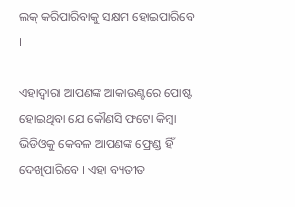ଲକ୍ କରିପାରିବାକୁ ସକ୍ଷମ ହୋଇପାରିବେ ।

ଏହାଦ୍ବାରା ଆପଣଙ୍କ ଆକାଉଣ୍ଟରେ ପୋଷ୍ଟ ହୋଇଥିବା ଯେ କୌଣସି ଫଟୋ କିମ୍ବା ଭିଡିଓକୁ କେବଳ ଆପଣଙ୍କ ଫ୍ରେଣ୍ଡ ହିଁ ଦେଖିପାରିବେ । ଏହା ବ୍ୟତୀତ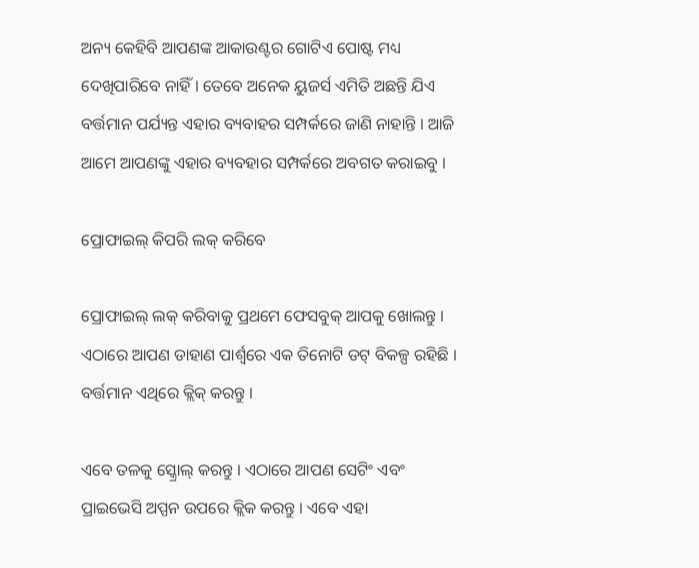ଅନ୍ୟ କେହିବି ଆପଣଙ୍କ ଆକାଉଣ୍ଟର ଗୋଟିଏ ପୋଷ୍ଟ ମଧ୍ୟ ଦେଖିପାରିବେ ନାହିଁ । ତେବେ ଅନେକ ୟୁଜର୍ସ ଏମିତି ଅଛନ୍ତି ଯିଏ ବର୍ତ୍ତମାନ ପର୍ଯ୍ୟନ୍ତ ଏହାର ବ୍ୟବାହର ସମ୍ପର୍କରେ ଜାଣି ନାହାନ୍ତି । ଆଜି ଆମେ ଆପଣଙ୍କୁ ଏହାର ବ୍ୟବହାର ସମ୍ପର୍କରେ ଅବଗତ କରାଇବୁ ।

ପ୍ରୋଫାଇଲ୍ କିପରି ଲକ୍ କରିବେ

ପ୍ରୋଫାଇଲ୍ ଲକ୍ କରିବାକୁ ପ୍ରଥମେ ଫେସବୁକ୍ ଆପକୁ ଖୋଲନ୍ତୁ । ଏଠାରେ ଆପଣ ଡାହାଣ ପାର୍ଶ୍ବରେ ଏକ ତିନୋଟି ଡଟ୍ ବିକଳ୍ପ ରହିଛି । ବର୍ତ୍ତମାନ ଏଥିରେ କ୍ଲିକ୍ କରନ୍ତୁ ।

ଏବେ ତଳକୁ ସ୍କ୍ରୋଲ୍ କରନ୍ତୁ । ଏଠାରେ ଆପଣ ସେଟିଂ ଏବଂ ପ୍ରାଇଭେସି ଅପ୍ପନ ଉପରେ କ୍ଲିକ କରନ୍ତୁ । ଏବେ ଏହା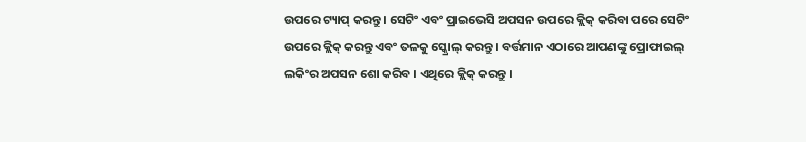ଉପରେ ଟ୍ୟାପ୍ କରନ୍ତୁ । ସେଟିଂ ଏବଂ ପ୍ରାଇଭେସି ଅପସନ ଉପରେ କ୍ଲିକ୍ କରିବା ପରେ ସେଟିଂ ଉପରେ କ୍ଲିକ୍ କରନ୍ତୁ ଏବଂ ତଳକୁ ସ୍କ୍ରୋଲ୍ କରନ୍ତୁ । ବର୍ତ୍ତମାନ ଏଠାରେ ଆପଣଙ୍କୁ ପ୍ରୋଫାଇଲ୍ ଲକିଂର ଅପସନ ଶୋ କରିବ । ଏଥିରେ କ୍ଲିକ୍ କରନ୍ତୁ ।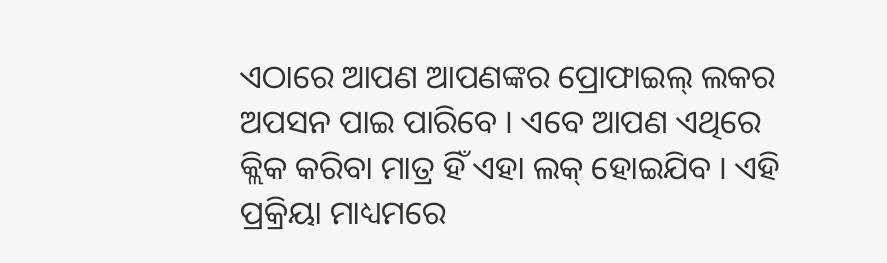ଏଠାରେ ଆପଣ ଆପଣଙ୍କର ପ୍ରୋଫାଇଲ୍ ଲକର ଅପସନ ପାଇ ପାରିବେ । ଏବେ ଆପଣ ଏଥିରେ କ୍ଲିକ କରିବା ମାତ୍ର ହିଁ ଏହା ଲକ୍ ହୋଇଯିବ । ଏହି ପ୍ରକ୍ରିୟା ମାଧ୍ୟମରେ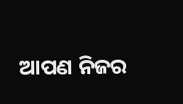ଆପଣ ନିଜର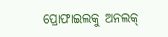ପ୍ରୋଫାଇଲକୁ ଅନଲକ୍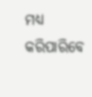ମଧ୍ୟ କରିପାରିବେ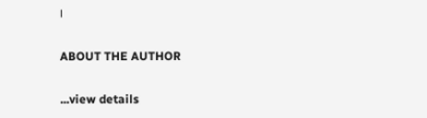।

ABOUT THE AUTHOR

...view details